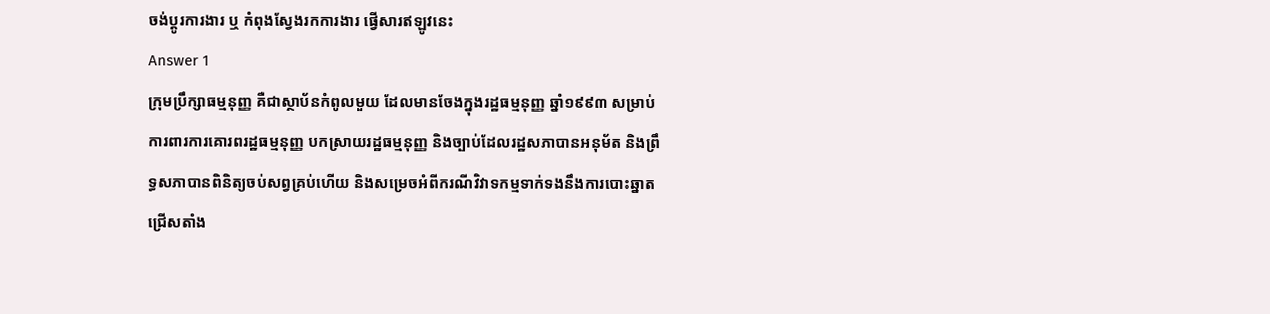ចង់ប្តូរការងារ ឬ កំពុងស្វែងរកការងារ ផ្វើសារឥឡូវនេះ
Answer 1
ក្រុមប្រឹក្សាធម្មនុញ្ញ គឺជាស្ថាប័នកំពូលមួយ ដែលមានចែងក្នុងរដ្ឋធម្មនុញ្ញ ឆ្នាំ១៩៩៣ សម្រាប់ការពារការគោរពរដ្ឋធម្មនុញ្ញ បកស្រាយរដ្ឋធម្មនុញ្ញ និងច្បាប់ដែលរដ្ឋសភាបានអនុម័ត និងព្រឹទ្ធសភាបានពិនិត្យចប់សព្វគ្រប់ហើយ និងសម្រេចអំពីករណីវិវាទកម្មទាក់ទងនឹងការបោះឆ្នាតជ្រើសតាំង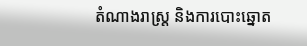តំណាងរាស្ដ្រ និងការបោះឆ្នោត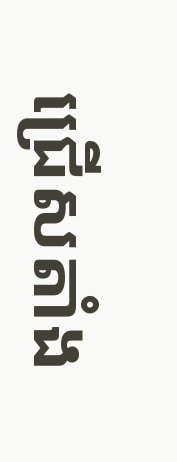ជ្រើសតាំង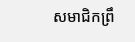សមាជិកព្រឹ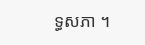ទ្ធសភា ។